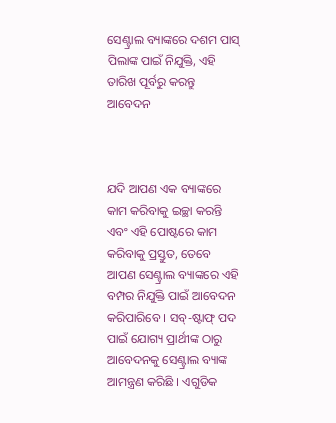ସେଣ୍ଟ୍ରାଲ ବ୍ୟାଙ୍କରେ ଦଶମ ପାସ୍ ପିଲାଙ୍କ ପାଇଁ ନିଯୁକ୍ତି, ଏହି ତାରିଖ ପୂର୍ବରୁ କରନ୍ତୁ ଆବେଦନ



ଯଦି ଆପଣ ଏକ ବ୍ୟାଙ୍କରେ କାମ କରିବାକୁ ଇଚ୍ଛା କରନ୍ତି ଏବଂ ଏହି ପୋଷ୍ଟରେ କାମ କରିବାକୁ ପ୍ରସ୍ତୁତ, ତେବେ ଆପଣ ସେଣ୍ଟ୍ରାଲ ବ୍ୟାଙ୍କରେ ଏହି ବମ୍ପର ନିଯୁକ୍ତି ପାଇଁ ଆବେଦନ କରିପାରିବେ । ସବ୍-ଷ୍ଟାଫ୍ ପଦ ପାଇଁ ଯୋଗ୍ୟ ପ୍ରାର୍ଥୀଙ୍କ ଠାରୁ ଆବେଦନକୁ ସେଣ୍ଟ୍ରାଲ ବ୍ୟାଙ୍କ ଆମନ୍ତ୍ରଣ କରିଛି । ଏଗୁଡିକ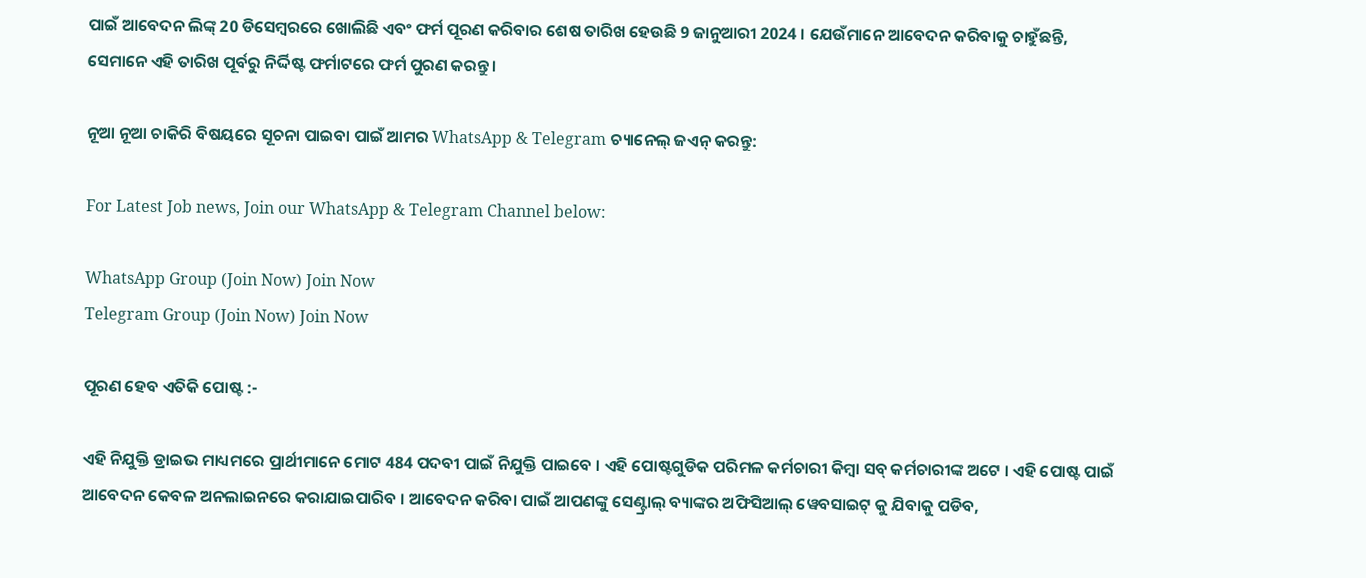ପାଇଁ ଆବେଦନ ଲିଙ୍କ୍ 20 ଡିସେମ୍ବରରେ ଖୋଲିଛି ଏବଂ ଫର୍ମ ପୂରଣ କରିବାର ଶେଷ ତାରିଖ ହେଉଛି 9 ଜାନୁଆରୀ 2024 । ଯେଉଁମାନେ ଆବେଦନ କରିବାକୁ ଚାହୁଁଛନ୍ତି, ସେମାନେ ଏହି ତାରିଖ ପୂର୍ବରୁ ନିର୍ଦ୍ଦିଷ୍ଟ ଫର୍ମାଟରେ ଫର୍ମ ପୁରଣ କରନ୍ତୁ ।

ନୂଆ ନୂଆ ଚାକିରି ବିଷୟରେ ସୂଚନା ପାଇବା ପାଇଁ ଆମର WhatsApp & Telegram ଚ୍ୟାନେଲ୍ ଜଏନ୍ କରନ୍ତୁ:

For Latest Job news, Join our WhatsApp & Telegram Channel below:

WhatsApp Group (Join Now) Join Now
Telegram Group (Join Now) Join Now

ପୂରଣ ହେବ ଏତିକି ପୋଷ୍ଟ :-

ଏହି ନିଯୁକ୍ତି ଡ୍ରାଇଭ ମାଧ୍ୟମରେ ପ୍ରାର୍ଥୀମାନେ ମୋଟ 484 ପଦବୀ ପାଇଁ ନିଯୁକ୍ତି ପାଇବେ । ଏହି ପୋଷ୍ଟଗୁଡିକ ପରିମଳ କର୍ମଚାରୀ କିମ୍ବା ସବ୍ କର୍ମଚାରୀଙ୍କ ଅଟେ । ଏହି ପୋଷ୍ଟ ପାଇଁ ଆବେଦନ କେବଳ ଅନଲାଇନରେ କରାଯାଇପାରିବ । ଆବେଦନ କରିବା ପାଇଁ ଆପଣଙ୍କୁ ସେଣ୍ଟ୍ରାଲ୍ ବ୍ୟାଙ୍କର ଅଫିସିଆଲ୍ ୱେବସାଇଟ୍ କୁ ଯିବାକୁ ପଡିବ,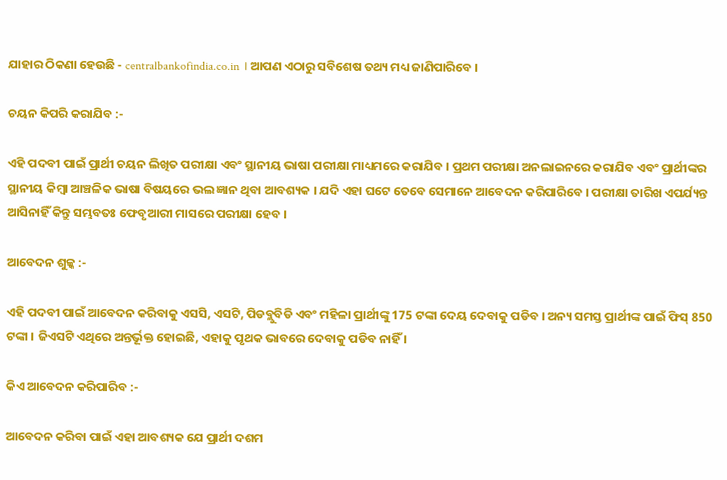ଯାହାର ଠିକଣା ହେଉଛି - centralbankofindia.co.in । ଆପଣ ଏଠାରୁ ସବିଶେଷ ତଥ୍ୟ ମଧ୍ୟ ଜାଣିପାରିବେ ।

ଚୟନ କିପରି କରାଯିବ :-

ଏହି ପଦବୀ ପାଇଁ ପ୍ରାର୍ଥୀ ଚୟନ ଲିଖିତ ପରୀକ୍ଷା ଏବଂ ସ୍ଥାନୀୟ ଭାଷା ପରୀକ୍ଷା ମାଧ୍ୟମରେ କରାଯିବ । ପ୍ରଥମ ପରୀକ୍ଷା ଅନଲାଇନରେ କରାଯିବ ଏବଂ ପ୍ରାର୍ଥୀଙ୍କର ସ୍ଥାନୀୟ କିମ୍ବା ଆଞ୍ଚଳିକ ଭାଷା ବିଷୟରେ ଭଲ ଜ୍ଞାନ ଥିବା ଆବଶ୍ୟକ । ଯଦି ଏହା ଘଟେ ତେବେ ସେମାନେ ଆବେଦନ କରିପାରିବେ । ପରୀକ୍ଷା ତାରିଖ ଏପର୍ଯ୍ୟନ୍ତ ଆସିନାହିଁ କିନ୍ତୁ ସମ୍ଭବତଃ ଫେବୃଆରୀ ମାସରେ ପରୀକ୍ଷା ହେବ ।

ଆବେଦନ ଶୁଳ୍କ :-

ଏହି ପଦବୀ ପାଇଁ ଆବେଦନ କରିବାକୁ ଏସସି, ଏସଟି, ପିଡବ୍ଲୁବିଡି ଏବଂ ମହିଳା ପ୍ରାର୍ଥୀଙ୍କୁ 175 ଟଙ୍କା ଦେୟ ଦେବାକୁ ପଡିବ । ଅନ୍ୟ ସମସ୍ତ ପ୍ରାର୍ଥୀଙ୍କ ପାଇଁ ଫିସ୍ 850 ଟଙ୍କା । ଜିଏସଟି ଏଥିରେ ଅନ୍ତର୍ଭୂକ୍ତ ହୋଇଛି, ଏହାକୁ ପୃଥକ ଭାବରେ ଦେବାକୁ ପଡିବ ନାହିଁ ।

କିଏ ଆବେଦନ କରିପାରିବ :-

ଆବେଦନ କରିବା ପାଇଁ ଏହା ଆବଶ୍ୟକ ଯେ ପ୍ରାର୍ଥୀ ଦଶମ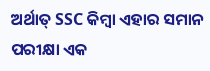ଅର୍ଥାତ୍ SSC କିମ୍ବା ଏହାର ସମାନ ପରୀକ୍ଷା ଏକ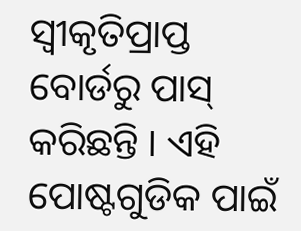ସ୍ୱୀକୃତିପ୍ରାପ୍ତ ବୋର୍ଡରୁ ପାସ୍ କରିଛନ୍ତି । ଏହି ପୋଷ୍ଟଗୁଡିକ ପାଇଁ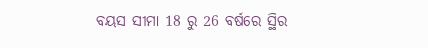ବୟସ ସୀମା 18 ରୁ 26 ବର୍ଷରେ ସ୍ଥିର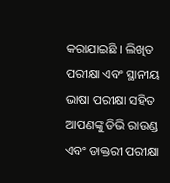କରାଯାଇଛି । ଲିଖିତ ପରୀକ୍ଷା ଏବଂ ସ୍ଥାନୀୟ ଭାଷା ପରୀକ୍ଷା ସହିତ ଆପଣଙ୍କୁ ଡିଭି ରାଉଣ୍ଡ ଏବଂ ଡାକ୍ତରୀ ପରୀକ୍ଷା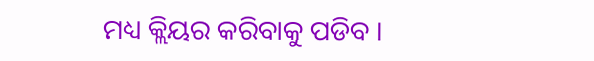ମଧ୍ୟ କ୍ଲିୟର କରିବାକୁ ପଡିବ ।